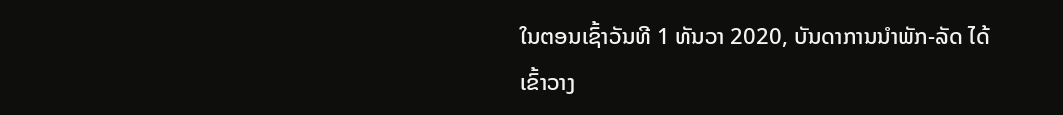ໃນຕອນເຊົ້າວັນທີ 1 ທັນວາ 2020, ບັນດາການນຳພັກ-ລັດ ໄດ້ເຂົ້າວາງ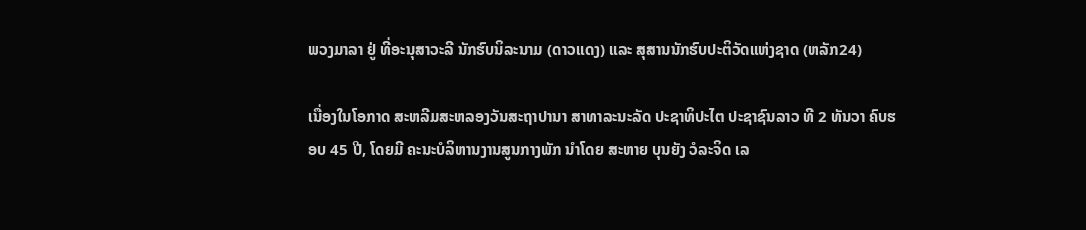ພວງມາລາ ຢູ່ ທີ່ອະນຸສາວະລີ ນັກຮົບນິລະນາມ (ດາວແດງ) ແລະ ສຸສານນັກຮົບປະຕິວັດແຫ່ງຊາດ (ຫລັກ24)

ເນື່ອງໃນໂອກາດ ສະຫລີມສະຫລອງວັນສະຖາປານາ ສາທາລະນະລັດ ປະຊາທິປະໄຕ ປະຊາຊົນລາວ ທີ 2 ທັນວາ ຄົບຮອບ 45 ປີ, ໂດຍມີ ຄະນະບໍລິຫານງານສູນກາງພັກ ນຳໂດຍ ສະຫາຍ ບຸນຍັງ ວໍລະຈິດ ເລ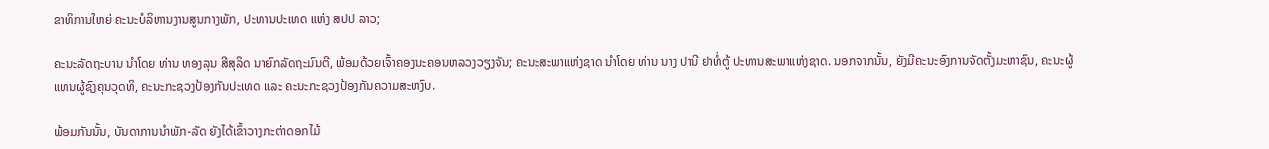ຂາທິການໃຫຍ່ ຄະນະບໍລິຫານງານສູນກາງພັກ, ປະທານປະເທດ ແຫ່ງ ສປປ ລາວ;

ຄະນະລັດຖະບານ ນຳໂດຍ ທ່ານ ທອງລຸນ ສີສຸລິດ ນາຍົກລັດຖະມົນຕີ, ພ້ອມດ້ວຍເຈົ້າຄອງນະຄອນຫລວງວຽງຈັນ; ຄະນະສະພາແຫ່ງຊາດ ນຳໂດຍ ທ່ານ ນາງ ປານີ ຢາທໍ່ຕູ້ ປະທານສະພາແຫ່ງຊາດ. ນອກຈາກນັ້ນ, ຍັງມີຄະນະອົງການຈັດຕັ້ງມະຫາຊົນ, ຄະນະຜູ້ແທນຜູ້ຊົງຄຸນວຸດທິ, ຄະນະກະຊວງປ້ອງກັນປະເທດ ແລະ ຄະນະກະຊວງປ້ອງກັນຄວາມສະຫງົບ.

ພ້ອມກັນນັ້ນ, ບັນດາການນຳພັກ-ລັດ ຍັງໄດ້ເຂົ້າວາງກະຕ່າດອກໄມ້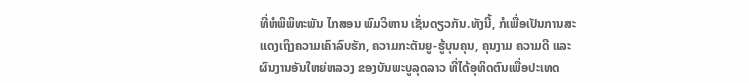ທີ່ຫໍພິພິທະພັນ ໄກສອນ ພົມວິຫານ ເຊັ່ນດຽວກັນ.ທັງນີ້, ກໍເພື່ອເປັນການສະແດງເຖິງຄວາມເຄົາລົບຮັກ, ຄວາມກະຕັນຍູ-ຮູ້ບຸນຄຸນ, ຄຸນງາມ ຄວາມດີ ແລະ ຜົນງານອັນໃຫຍ່ຫລວງ ຂອງບັນພະບູລຸດລາວ ທີ່ໄດ້ອຸທິດຕົນເພື່ອປະເທດ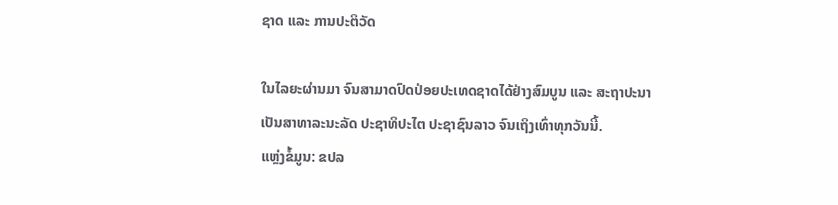ຊາດ ແລະ ການປະຕິວັດ

ໃນໄລຍະຜ່ານມາ ຈົນສາມາດປົດປ່ອຍປະເທດຊາດໄດ້ຢ່າງສົມບູນ ແລະ ສະຖາປະນາ ເປັນສາທາລະນະລັດ ປະຊາທິປະໄຕ ປະຊາຊົນລາວ ຈົນເຖິງເທົ່າທຸກວັນນີ້.
ແຫຼ່ງຂໍ້ມູນ: ຂປລ